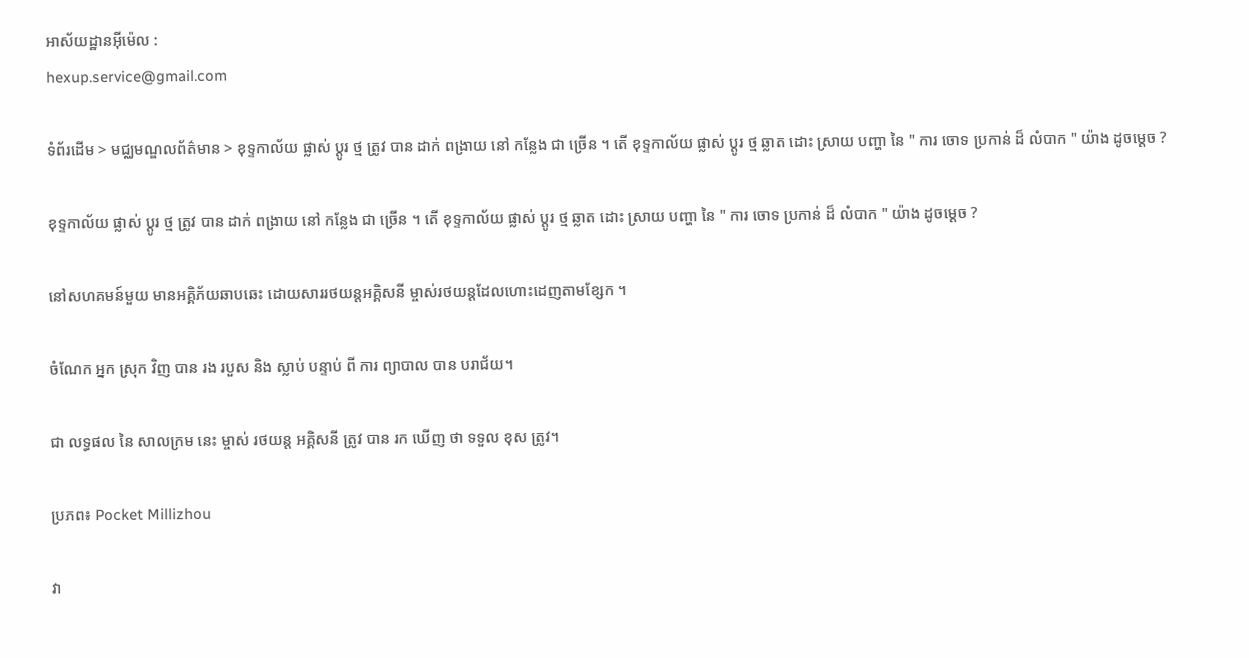អាស័យដ្ឋានអ៊ីម៉េល :
hexup.service@gmail.com

ទំព័រដើម > មជ្ឈមណ្ឌលព័ត៌មាន > ខុទ្ទកាល័យ ផ្លាស់ ប្តូរ ថ្ម ត្រូវ បាន ដាក់ ពង្រាយ នៅ កន្លែង ជា ច្រើន ។ តើ ខុទ្ទកាល័យ ផ្លាស់ ប្តូរ ថ្ម ឆ្លាត ដោះ ស្រាយ បញ្ហា នៃ " ការ ចោទ ប្រកាន់ ដ៏ លំបាក " យ៉ាង ដូចម្ដេច ?

ខុទ្ទកាល័យ ផ្លាស់ ប្តូរ ថ្ម ត្រូវ បាន ដាក់ ពង្រាយ នៅ កន្លែង ជា ច្រើន ។ តើ ខុទ្ទកាល័យ ផ្លាស់ ប្តូរ ថ្ម ឆ្លាត ដោះ ស្រាយ បញ្ហា នៃ " ការ ចោទ ប្រកាន់ ដ៏ លំបាក " យ៉ាង ដូចម្ដេច ?

នៅសហគមន៍មួយ មានអគ្គិភ័យឆាបឆេះ ដោយសាររថយន្តអគ្គិសនី ម្ចាស់រថយន្តដែលហោះដេញតាមខ្សែក ។

ចំណែក អ្នក ស្រុក វិញ បាន រង របួស និង ស្លាប់ បន្ទាប់ ពី ការ ព្យាបាល បាន បរាជ័យ។

ជា លទ្ធផល នៃ សាលក្រម នេះ ម្ចាស់ រថយន្ត អគ្គិសនី ត្រូវ បាន រក ឃើញ ថា ទទួល ខុស ត្រូវ។

ប្រភព៖ Pocket Millizhou

វា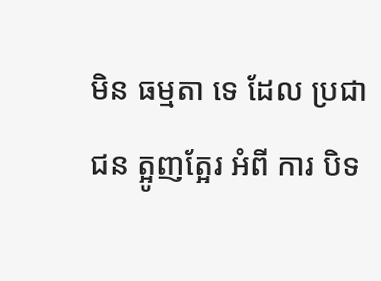មិន ធម្មតា ទេ ដែល ប្រជា ជន ត្អូញត្អែរ អំពី ការ បិទ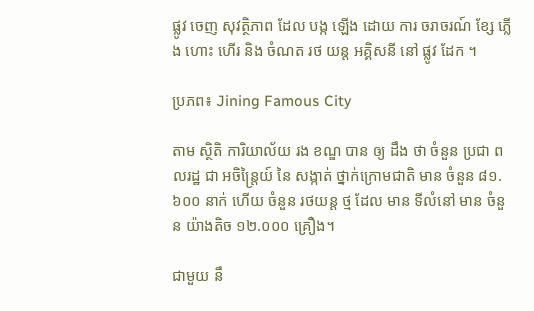ផ្លូវ ចេញ សុវត្ថិភាព ដែល បង្ក ឡើង ដោយ ការ ចរាចរណ៍ ខ្សែ ភ្លើង ហោះ ហើរ និង ចំណត រថ យន្ត អគ្គិសនី នៅ ផ្លូវ ដែក ។

ប្រភព៖ Jining Famous City

តាម ស្ថិតិ ការិយាល័យ រង ខណ្ឌ បាន ឲ្យ ដឹង ថា ចំនួន ប្រជា ពលរដ្ឋ ជា អចិន្ត្រៃយ៍ នៃ សង្កាត់ ថ្នាក់ក្រោមជាតិ មាន ចំនួន ៨១.៦០០ នាក់ ហើយ ចំនួន រថយន្ត ថ្ម ដែល មាន ទីលំនៅ មាន ចំនួន យ៉ាងតិច ១២.០០០ គ្រឿង។

ជាមួយ នឹ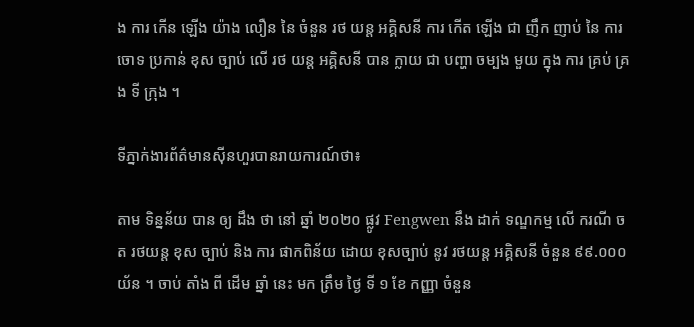ង ការ កើន ឡើង យ៉ាង លឿន នៃ ចំនួន រថ យន្ត អគ្គិសនី ការ កើត ឡើង ជា ញឹក ញាប់ នៃ ការ ចោទ ប្រកាន់ ខុស ច្បាប់ លើ រថ យន្ត អគ្គិសនី បាន ក្លាយ ជា បញ្ហា ចម្បង មួយ ក្នុង ការ គ្រប់ គ្រង ទី ក្រុង ។

ទីភ្នាក់ងារព័ត៌មានស៊ីនហួរបានរាយការណ៍ថា៖

តាម ទិន្នន័យ បាន ឲ្យ ដឹង ថា នៅ ឆ្នាំ ២០២០ ផ្លូវ Fengwen នឹង ដាក់ ទណ្ឌកម្ម លើ ករណី ចត រថយន្ត ខុស ច្បាប់ និង ការ ផាកពិន័យ ដោយ ខុសច្បាប់ នូវ រថយន្ត អគ្គិសនី ចំនួន ៩៩.០០០ យ័ន ។ ចាប់ តាំង ពី ដើម ឆ្នាំ នេះ មក ត្រឹម ថ្ងៃ ទី ១ ខែ កញ្ញា ចំនួន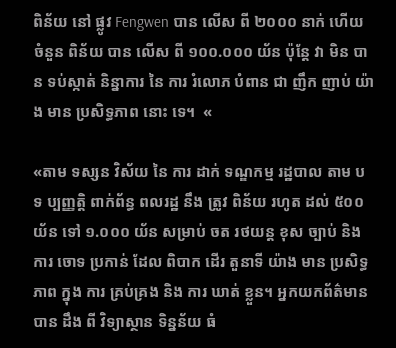ពិន័យ នៅ ផ្លូវ Fengwen បាន លើស ពី ២០០០ នាក់ ហើយ ចំនួន ពិន័យ បាន លើស ពី ១០០.០០០ យ័ន ប៉ុន្តែ វា មិន បាន ទប់ស្កាត់ និន្នាការ នៃ ការ រំលោភ បំពាន ជា ញឹក ញាប់ យ៉ាង មាន ប្រសិទ្ធភាព នោះ ទេ។  «

«តាម ទស្សន វិស័យ នៃ ការ ដាក់ ទណ្ឌកម្ម រដ្ឋបាល តាម បទ ប្បញ្ញត្តិ ពាក់ព័ន្ធ ពលរដ្ឋ នឹង ត្រូវ ពិន័យ រហូត ដល់ ៥០០ យ័ន ទៅ ១.០០០ យ័ន សម្រាប់ ចត រថយន្ត ខុស ច្បាប់ និង ការ ចោទ ប្រកាន់ ដែល ពិបាក ដើរ តួនាទី យ៉ាង មាន ប្រសិទ្ធភាព ក្នុង ការ គ្រប់គ្រង និង ការ ឃាត់ ខ្លួន។ អ្នកយកព័ត៌មាន បាន ដឹង ពី វិទ្យាស្ថាន ទិន្នន័យ ធំ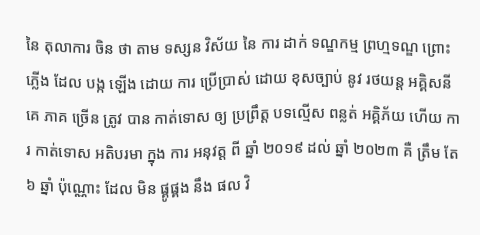នៃ តុលាការ ចិន ថា តាម ទស្សន វិស័យ នៃ ការ ដាក់ ទណ្ឌកម្ម ព្រហ្មទណ្ឌ ព្រោះ ភ្លើង ដែល បង្ក ឡើង ដោយ ការ ប្រើប្រាស់ ដោយ ខុសច្បាប់ នូវ រថយន្ត អគ្គិសនី គេ ភាគ ច្រើន ត្រូវ បាន កាត់ទោស ឲ្យ ប្រព្រឹត្ត បទល្មើស ពន្លត់ អគ្គិភ័យ ហើយ ការ កាត់ទោស អតិបរមា ក្នុង ការ អនុវត្ត ពី ឆ្នាំ ២០១៩ ដល់ ឆ្នាំ ២០២៣ គឺ ត្រឹម តែ ៦ ឆ្នាំ ប៉ុណ្ណោះ ដែល មិន ផ្គូផ្គង នឹង ផល វិ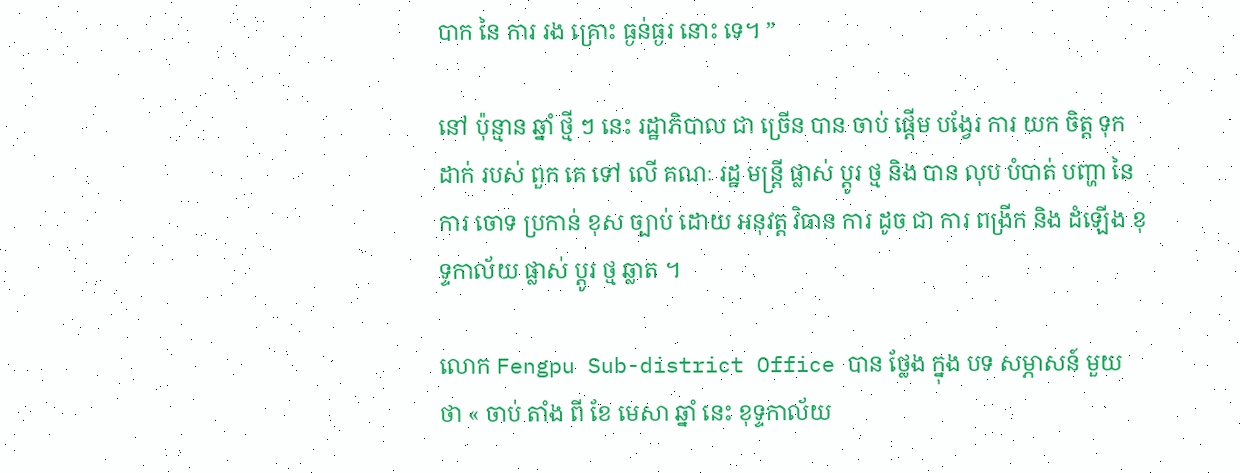បាក នៃ ការ រង គ្រោះ ធ្ងន់ធ្ងរ នោះ ទេ។ ”

នៅ ប៉ុន្មាន ឆ្នាំ ថ្មី ៗ នេះ រដ្ឋាភិបាល ជា ច្រើន បាន ចាប់ ផ្តើម បង្វែរ ការ យក ចិត្ត ទុក ដាក់ របស់ ពួក គេ ទៅ លើ គណៈ រដ្ឋ មន្ត្រី ផ្លាស់ ប្តូរ ថ្ម និង បាន លុប បំបាត់ បញ្ហា នៃ ការ ចោទ ប្រកាន់ ខុស ច្បាប់ ដោយ អនុវត្ត វិធាន ការ ដូច ជា ការ ពង្រីក និង ដំឡើង ខុទ្ទកាល័យ ផ្លាស់ ប្តូរ ថ្ម ឆ្លាត ។

លោក Fengpu Sub-district Office បាន ថ្លែង ក្នុង បទ សម្ភាសន៍ មួយ ថា « ចាប់ តាំង ពី ខែ មេសា ឆ្នាំ នេះ ខុទ្ទកាល័យ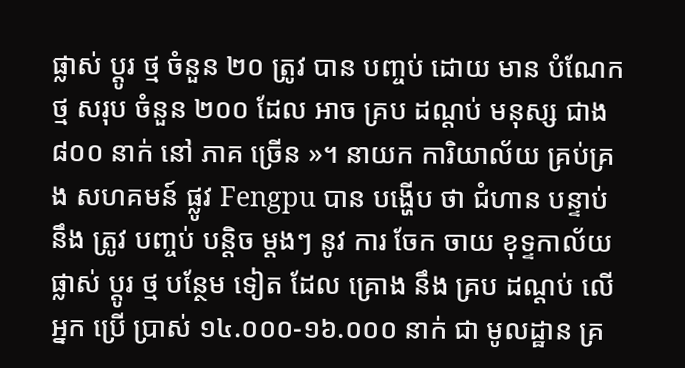ផ្លាស់ ប្តូរ ថ្ម ចំនួន ២០ ត្រូវ បាន បញ្ចប់ ដោយ មាន បំណែក ថ្ម សរុប ចំនួន ២០០ ដែល អាច គ្រប ដណ្តប់ មនុស្ស ជាង ៨០០ នាក់ នៅ ភាគ ច្រើន »។ នាយក ការិយាល័យ គ្រប់គ្រង សហគមន៍ ផ្លូវ Fengpu បាន បង្ហើប ថា ជំហាន បន្ទាប់ នឹង ត្រូវ បញ្ចប់ បន្តិច ម្តងៗ នូវ ការ ចែក ចាយ ខុទ្ទកាល័យ ផ្លាស់ ប្តូរ ថ្ម បន្ថែម ទៀត ដែល គ្រោង នឹង គ្រប ដណ្តប់ លើ អ្នក ប្រើ ប្រាស់ ១៤.០០០-១៦.០០០ នាក់ ជា មូលដ្ឋាន គ្រ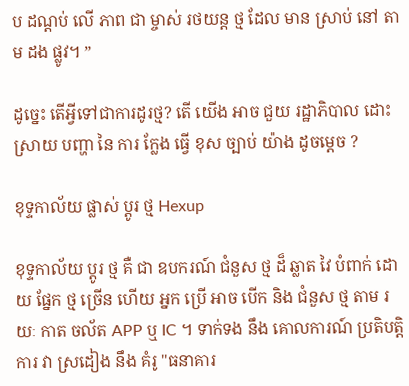ប ដណ្ដប់ លើ ភាព ជា ម្ចាស់ រថយន្ត ថ្ម ដែល មាន ស្រាប់ នៅ តាម ដង ផ្លូវ។ ”

ដូច្នេះ តើអ្វីទៅជាការដូរថ្ម? តើ យើង អាច ជួយ រដ្ឋាភិបាល ដោះ ស្រាយ បញ្ហា នៃ ការ ក្លែង ធ្វើ ខុស ច្បាប់ យ៉ាង ដូចម្ដេច ?

ខុទ្ទកាល័យ ផ្លាស់ ប្តូរ ថ្ម Hexup

ខុទ្ទកាល័យ ប្តូរ ថ្ម គឺ ជា ឧបករណ៍ ជំនួស ថ្ម ដ៏ ឆ្លាត វៃ បំពាក់ ដោយ ផ្នែក ថ្ម ច្រើន ហើយ អ្នក ប្រើ អាច បើក និង ជំនួស ថ្ម តាម រយៈ កាត ចល័ត APP ឬ IC ។ ទាក់ទង នឹង គោលការណ៍ ប្រតិបត្តិការ វា ស្រដៀង នឹង គំរូ "ធនាគារ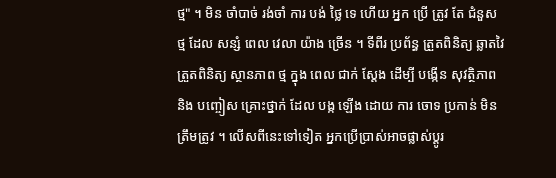ថ្ម" ។ មិន ចាំបាច់ រង់ចាំ ការ បង់ ថ្លៃ ទេ ហើយ អ្នក ប្រើ ត្រូវ តែ ជំនួស ថ្ម ដែល សន្សំ ពេល វេលា យ៉ាង ច្រើន ។ ទីពីរ ប្រព័ន្ធ ត្រួតពិនិត្យ ឆ្លាតវៃ ត្រួតពិនិត្យ ស្ថានភាព ថ្ម ក្នុង ពេល ជាក់ ស្តែង ដើម្បី បង្កើន សុវត្ថិភាព និង បញ្ចៀស គ្រោះថ្នាក់ ដែល បង្ក ឡើង ដោយ ការ ចោទ ប្រកាន់ មិន ត្រឹមត្រូវ ។ លើសពីនេះទៅទៀត អ្នកប្រើប្រាស់អាចផ្លាស់ប្តូរ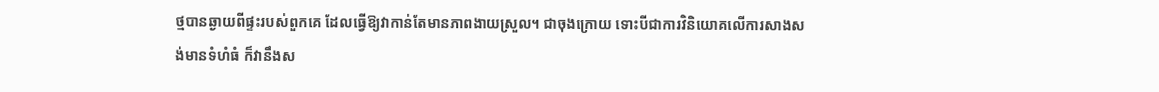ថ្មបានឆ្ងាយពីផ្ទះរបស់ពួកគេ ដែលធ្វើឱ្យវាកាន់តែមានភាពងាយស្រួល។ ជាចុងក្រោយ ទោះបីជាការវិនិយោគលើការសាងសង់មានទំហំធំ ក៏វានឹងស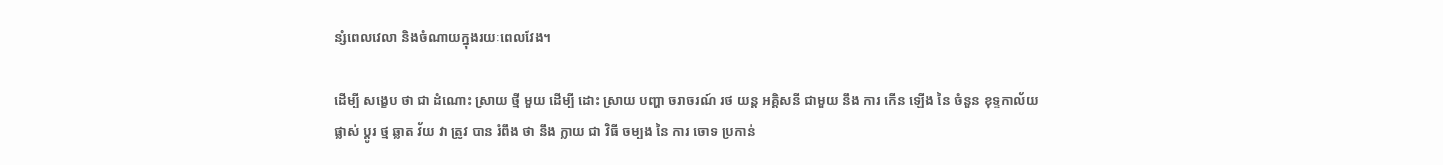ន្សំពេលវេលា និងចំណាយក្នុងរយៈពេលវែង។

ដើម្បី សង្ខេប ថា ជា ដំណោះ ស្រាយ ថ្មី មួយ ដើម្បី ដោះ ស្រាយ បញ្ហា ចរាចរណ៍ រថ យន្ត អគ្គិសនី ជាមួយ នឹង ការ កើន ឡើង នៃ ចំនួន ខុទ្ទកាល័យ ផ្លាស់ ប្តូរ ថ្ម ឆ្លាត វ័យ វា ត្រូវ បាន រំពឹង ថា នឹង ក្លាយ ជា វិធី ចម្បង នៃ ការ ចោទ ប្រកាន់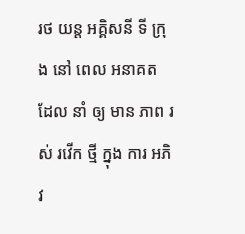រថ យន្ត អគ្គិសនី ទី ក្រុង នៅ ពេល អនាគត ដែល នាំ ឲ្យ មាន ភាព រស់ រវើក ថ្មី ក្នុង ការ អភិវ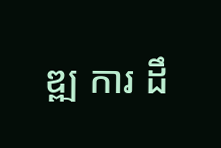ឌ្ឍ ការ ដឹ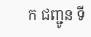ក ជញ្ជូន ទី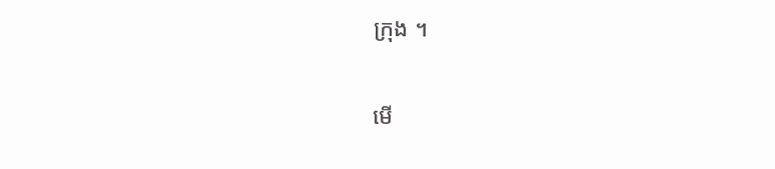ក្រុង ។


មើ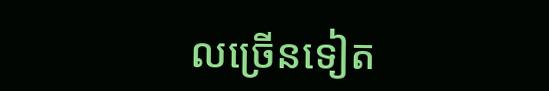លច្រើនទៀត